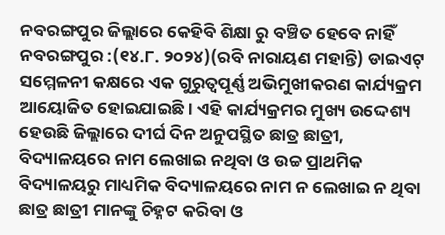ନବରଙ୍ଗପୁର ଜିଲ୍ଲାରେ କେହିବି ଶିକ୍ଷା ରୁ ବଞ୍ଚିତ ହେବେ ନାହିଁ
ନବରଙ୍ଗପୁର :(୧୪.୮. ୨୦୨୪)(ରବି ନାରାୟଣ ମହାନ୍ତି) ଡାଇଏଟ୍ ସମ୍ମେଳନୀ କକ୍ଷରେ ଏକ ଗୁରୁତ୍ୱପୂର୍ଣ୍ଣ ଅଭିମୁଖୀକରଣ କାର୍ଯ୍ୟକ୍ରମ ଆୟୋଜିତ ହୋଇଯାଇଛି। ଏହି କାର୍ଯ୍ୟକ୍ରମର ମୁଖ୍ୟ ଉଦ୍ଦେଶ୍ୟ ହେଉଛି ଜିଲ୍ଲାରେ ଦୀର୍ଘ ଦିନ ଅନୁପସ୍ଥିତ ଛାତ୍ର ଛାତ୍ରୀ, ବିଦ୍ୟାଳୟରେ ନାମ ଲେଖାଇ ନଥିବା ଓ ଉଚ୍ଚ ପ୍ରାଥମିକ ବିଦ୍ୟାଳୟରୁ ମାଧ୍ୟମିକ ବିଦ୍ୟାଳୟରେ ନାମ ନ ଲେଖାଇ ନ ଥିବା ଛାତ୍ର ଛାତ୍ରୀ ମାନଙ୍କୁ ଚିହ୍ନଟ କରିବା ଓ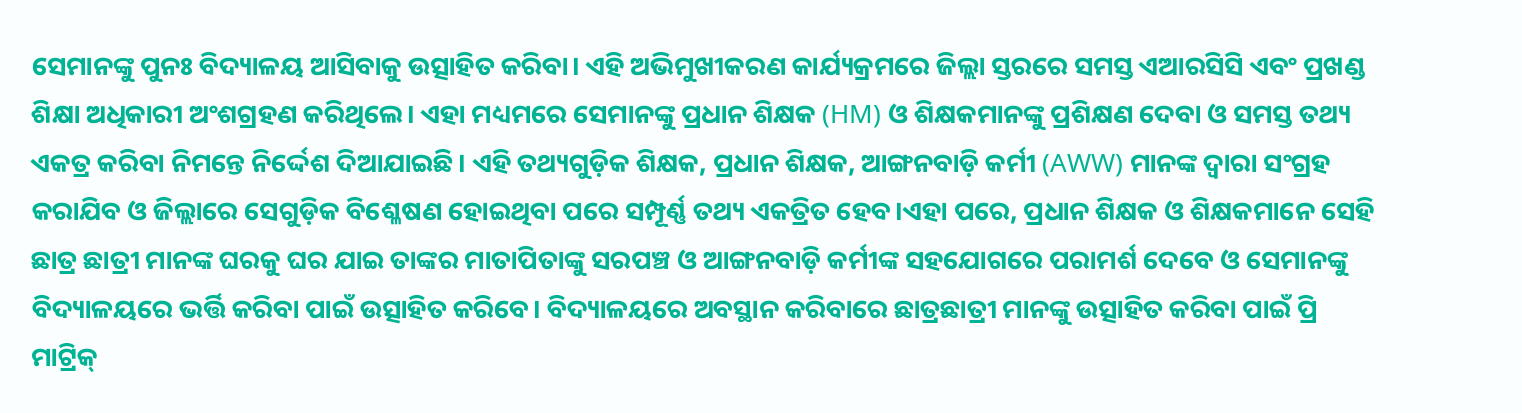ସେମାନଙ୍କୁ ପୁନଃ ବିଦ୍ୟାଳୟ ଆସିବାକୁ ଉତ୍ସାହିତ କରିବା। ଏହି ଅଭିମୁଖୀକରଣ କାର୍ଯ୍ୟକ୍ରମରେ ଜିଲ୍ଲା ସ୍ତରରେ ସମସ୍ତ ଏଆରସିସି ଏବଂ ପ୍ରଖଣ୍ଡ ଶିକ୍ଷା ଅଧିକାରୀ ଅଂଶଗ୍ରହଣ କରିଥିଲେ। ଏହା ମଧ୍ୟମରେ ସେମାନଙ୍କୁ ପ୍ରଧାନ ଶିକ୍ଷକ (HM) ଓ ଶିକ୍ଷକମାନଙ୍କୁ ପ୍ରଶିକ୍ଷଣ ଦେବା ଓ ସମସ୍ତ ତଥ୍ୟ ଏକତ୍ର କରିବା ନିମନ୍ତେ ନିର୍ଦ୍ଦେଶ ଦିଆଯାଇଛି। ଏହି ତଥ୍ୟଗୁଡ଼ିକ ଶିକ୍ଷକ, ପ୍ରଧାନ ଶିକ୍ଷକ, ଆଙ୍ଗନବାଡ଼ି କର୍ମୀ (AWW) ମାନଙ୍କ ଦ୍ୱାରା ସଂଗ୍ରହ କରାଯିବ ଓ ଜିଲ୍ଲାରେ ସେଗୁଡ଼ିକ ବିଶ୍ଳେଷଣ ହୋଇଥିବା ପରେ ସମ୍ପୂର୍ଣ୍ଣ ତଥ୍ୟ ଏକତ୍ରିତ ହେବ।ଏହା ପରେ, ପ୍ରଧାନ ଶିକ୍ଷକ ଓ ଶିକ୍ଷକମାନେ ସେହି ଛାତ୍ର ଛାତ୍ରୀ ମାନଙ୍କ ଘରକୁ ଘର ଯାଇ ତାଙ୍କର ମାତାପିତାଙ୍କୁ ସରପଞ୍ଚ ଓ ଆଙ୍ଗନବାଡ଼ି କର୍ମୀଙ୍କ ସହଯୋଗରେ ପରାମର୍ଶ ଦେବେ ଓ ସେମାନଙ୍କୁ ବିଦ୍ୟାଳୟରେ ଭର୍ତ୍ତି କରିବା ପାଇଁ ଉତ୍ସାହିତ କରିବେ। ବିଦ୍ୟାଳୟରେ ଅବସ୍ଥାନ କରିବାରେ ଛାତ୍ରଛାତ୍ରୀ ମାନଙ୍କୁ ଉତ୍ସାହିତ କରିବା ପାଇଁ ପ୍ରି ମାଟ୍ରିକ୍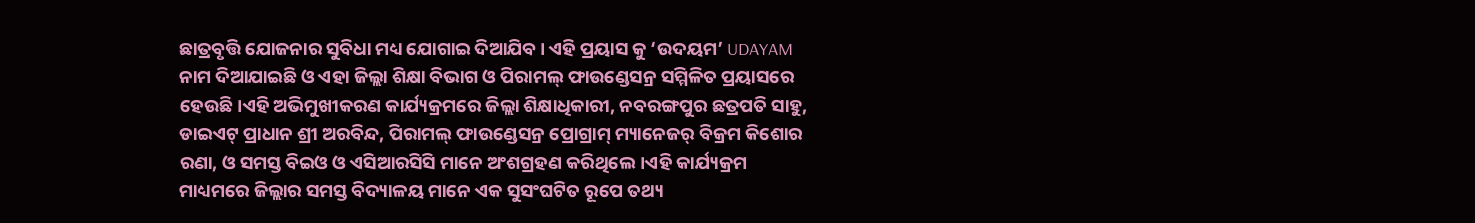ଛାତ୍ରବୃତ୍ତି ଯୋଜନାର ସୁବିଧା ମଧ୍ୟ ଯୋଗାଇ ଦିଆଯିବ। ଏହି ପ୍ରୟାସ କୁ ‘ଉଦୟମ’ UDAYAM ନାମ ଦିଆଯାଇଛି ଓ ଏହା ଜିଲ୍ଲା ଶିକ୍ଷା ବିଭାଗ ଓ ପିରାମଲ୍ ଫାଉଣ୍ଡେସନ୍ର ସମ୍ମିଳିତ ପ୍ରୟାସରେ ହେଉଛି।ଏହି ଅଭିମୁଖୀକରଣ କାର୍ଯ୍ୟକ୍ରମରେ ଜିଲ୍ଲା ଶିକ୍ଷାଧିକାରୀ, ନବରଙ୍ଗପୁର ଛତ୍ରପତି ସାହୁ, ଡାଇଏଟ୍ ପ୍ରାଧାନ ଶ୍ରୀ ଅରବିନ୍ଦ, ପିରାମଲ୍ ଫାଉଣ୍ଡେସନ୍ର ପ୍ରୋଗ୍ରାମ୍ ମ୍ୟାନେଜର୍ ବିକ୍ରମ କିଶୋର ରଣା, ଓ ସମସ୍ତ ବିଇଓ ଓ ଏସିଆରସିସି ମାନେ ଅଂଶଗ୍ରହଣ କରିଥିଲେ।ଏହି କାର୍ଯ୍ୟକ୍ରମ ମାଧ୍ୟମରେ ଜିଲ୍ଲାର ସମସ୍ତ ବିଦ୍ୟାଳୟ ମାନେ ଏକ ସୁସଂଘଟିତ ରୂପେ ତଥ୍ୟ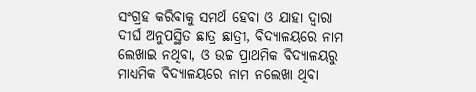ସଂଗ୍ରହ କରିବାକୁ ସମର୍ଥ ହେବା ଓ ଯାହା ଦ୍ୱାରା ଦୀର୍ଘ ଅନୁପସ୍ଥିତ ଛାତ୍ର ଛାତ୍ରୀ, ବିଦ୍ୟାଳୟରେ ନାମ ଲେଖାଇ ନଥିବା, ଓ ଉଚ୍ଚ ପ୍ରାଥମିକ ବିଦ୍ୟାଳୟରୁ ମାଧ୍ୟମିକ ବିଦ୍ୟାଳୟରେ ନାମ ନଲେଖା ଥିବା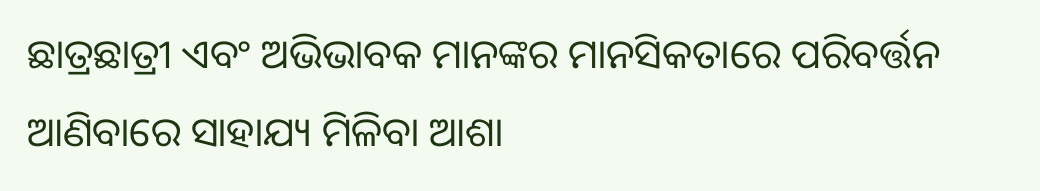ଛାତ୍ରଛାତ୍ରୀ ଏବଂ ଅଭିଭାବକ ମାନଙ୍କର ମାନସିକତାରେ ପରିବର୍ତ୍ତନ ଆଣିବାରେ ସାହାଯ୍ୟ ମିଳିବା ଆଶା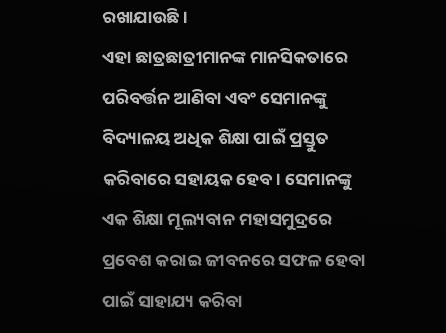ରଖାଯାଉଛି।
ଏହା ଛାତ୍ରଛାତ୍ରୀମାନଙ୍କ ମାନସିକତାରେ ପରିବର୍ତ୍ତନ ଆଣିବା ଏବଂ ସେମାନଙ୍କୁ ବିଦ୍ୟାଳୟ ଅଧିକ ଶିକ୍ଷା ପାଇଁ ପ୍ରସ୍ତୁତ କରିବାରେ ସହାୟକ ହେବ। ସେମାନଙ୍କୁ ଏକ ଶିକ୍ଷା ମୂଲ୍ୟବାନ ମହାସମୁଦ୍ରରେ ପ୍ରବେଶ କରାଇ ଜୀବନରେ ସଫଳ ହେବା ପାଇଁ ସାହାଯ୍ୟ କରିବା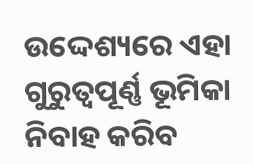ଉଦ୍ଦେଶ୍ୟରେ ଏହା ଗୁରୁତ୍ୱପୂର୍ଣ୍ଣ ଭୂମିକା ନିବାହ କରିବ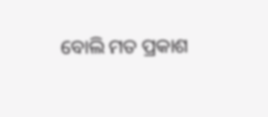ବୋଲି ମତ ପ୍ରକାଶ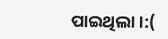ପାଇଥିଲା।:(